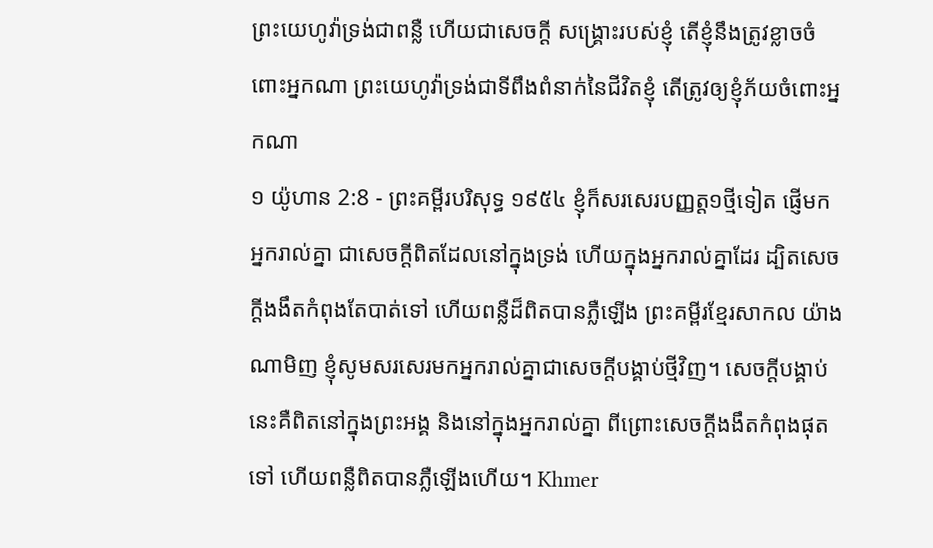ព្រះយេហូវ៉ាទ្រង់ជាពន្លឺ ហើយជាសេចក្ដី សង្គ្រោះរបស់ខ្ញុំ តើខ្ញុំនឹងត្រូវខ្លាចចំពោះអ្នកណា ព្រះយេហូវ៉ាទ្រង់ជាទីពឹងពំនាក់នៃជីវិតខ្ញុំ តើត្រូវឲ្យខ្ញុំភ័យចំពោះអ្នកណា
១ យ៉ូហាន 2:8 - ព្រះគម្ពីរបរិសុទ្ធ ១៩៥៤ ខ្ញុំក៏សរសេរបញ្ញត្ត១ថ្មីទៀត ផ្ញើមកអ្នករាល់គ្នា ជាសេចក្ដីពិតដែលនៅក្នុងទ្រង់ ហើយក្នុងអ្នករាល់គ្នាដែរ ដ្បិតសេចក្ដីងងឹតកំពុងតែបាត់ទៅ ហើយពន្លឺដ៏ពិតបានភ្លឺឡើង ព្រះគម្ពីរខ្មែរសាកល យ៉ាងណាមិញ ខ្ញុំសូមសរសេរមកអ្នករាល់គ្នាជាសេចក្ដីបង្គាប់ថ្មីវិញ។ សេចក្ដីបង្គាប់នេះគឺពិតនៅក្នុងព្រះអង្គ និងនៅក្នុងអ្នករាល់គ្នា ពីព្រោះសេចក្ដីងងឹតកំពុងផុតទៅ ហើយពន្លឺពិតបានភ្លឺឡើងហើយ។ Khmer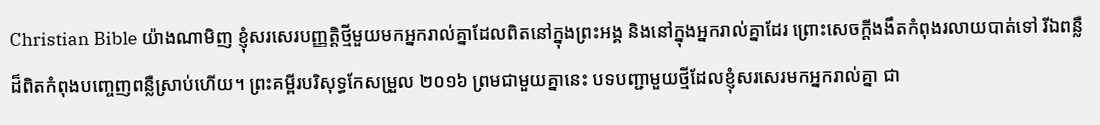Christian Bible យ៉ាងណាមិញ ខ្ញុំសរសេរបញ្ញត្ដិថ្មីមួយមកអ្នករាល់គ្នាដែលពិតនៅក្នុងព្រះអង្គ និងនៅក្នុងអ្នករាល់គ្នាដែរ ព្រោះសេចក្ដីងងឹតកំពុងរលាយបាត់ទៅ រីឯពន្លឺដ៏ពិតកំពុងបញ្ចេញពន្លឺស្រាប់ហើយ។ ព្រះគម្ពីរបរិសុទ្ធកែសម្រួល ២០១៦ ព្រមជាមួយគ្នានេះ បទបញ្ជាមួយថ្មីដែលខ្ញុំសរសេរមកអ្នករាល់គ្នា ជា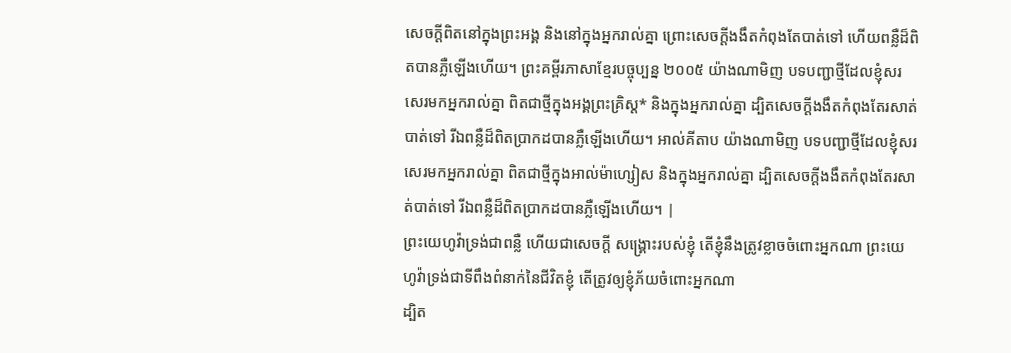សេចក្ដីពិតនៅក្នុងព្រះអង្គ និងនៅក្នុងអ្នករាល់គ្នា ព្រោះសេចក្ដីងងឹតកំពុងតែបាត់ទៅ ហើយពន្លឺដ៏ពិតបានភ្លឺឡើងហើយ។ ព្រះគម្ពីរភាសាខ្មែរបច្ចុប្បន្ន ២០០៥ យ៉ាងណាមិញ បទបញ្ជាថ្មីដែលខ្ញុំសរសេរមកអ្នករាល់គ្នា ពិតជាថ្មីក្នុងអង្គព្រះគ្រិស្ត* និងក្នុងអ្នករាល់គ្នា ដ្បិតសេចក្ដីងងឹតកំពុងតែរសាត់បាត់ទៅ រីឯពន្លឺដ៏ពិតប្រាកដបានភ្លឺឡើងហើយ។ អាល់គីតាប យ៉ាងណាមិញ បទបញ្ជាថ្មីដែលខ្ញុំសរសេរមកអ្នករាល់គ្នា ពិតជាថ្មីក្នុងអាល់ម៉ាហ្សៀស និងក្នុងអ្នករាល់គ្នា ដ្បិតសេចក្ដីងងឹតកំពុងតែរសាត់បាត់ទៅ រីឯពន្លឺដ៏ពិតប្រាកដបានភ្លឺឡើងហើយ។ |
ព្រះយេហូវ៉ាទ្រង់ជាពន្លឺ ហើយជាសេចក្ដី សង្គ្រោះរបស់ខ្ញុំ តើខ្ញុំនឹងត្រូវខ្លាចចំពោះអ្នកណា ព្រះយេហូវ៉ាទ្រង់ជាទីពឹងពំនាក់នៃជីវិតខ្ញុំ តើត្រូវឲ្យខ្ញុំភ័យចំពោះអ្នកណា
ដ្បិត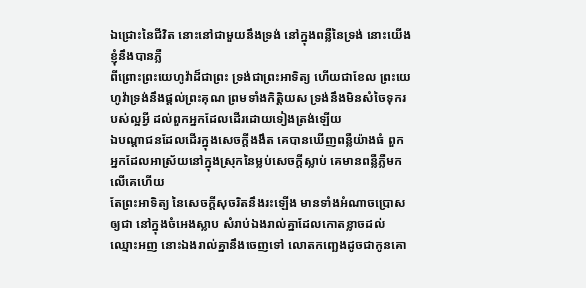ឯជ្រោះនៃជីវិត នោះនៅជាមួយនឹងទ្រង់ នៅក្នុងពន្លឺនៃទ្រង់ នោះយើងខ្ញុំនឹងបានភ្លឺ
ពីព្រោះព្រះយេហូវ៉ាដ៏ជាព្រះ ទ្រង់ជាព្រះអាទិត្យ ហើយជាខែល ព្រះយេហូវ៉ាទ្រង់នឹងផ្តល់ព្រះគុណ ព្រមទាំងកិត្តិយស ទ្រង់នឹងមិនសំចៃទុករបស់ល្អអ្វី ដល់ពួកអ្នកដែលដើរដោយទៀងត្រង់ឡើយ
ឯបណ្តាជនដែលដើរក្នុងសេចក្ដីងងឹត គេបានឃើញពន្លឺយ៉ាងធំ ពួកអ្នកដែលអាស្រ័យនៅក្នុងស្រុកនៃម្លប់សេចក្ដីស្លាប់ គេមានពន្លឺភ្លឺមកលើគេហើយ
តែព្រះអាទិត្យ នៃសេចក្ដីសុចរិតនឹងរះឡើង មានទាំងអំណាចប្រោសឲ្យជា នៅក្នុងចំអេងស្លាប សំរាប់ឯងរាល់គ្នាដែលកោតខ្លាចដល់ឈ្មោះអញ នោះឯងរាល់គ្នានឹងចេញទៅ លោតកញ្ឆេងដូចជាកូនគោ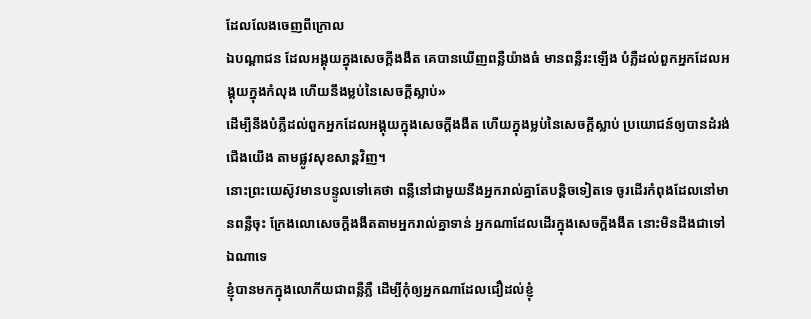ដែលលែងចេញពីក្រោល
ឯបណ្តាជន ដែលអង្គុយក្នុងសេចក្ដីងងឹត គេបានឃើញពន្លឺយ៉ាងធំ មានពន្លឺរះឡើង បំភ្លឺដល់ពួកអ្នកដែលអង្គុយក្នុងកំលុង ហើយនឹងម្លប់នៃសេចក្ដីស្លាប់»
ដើម្បីនឹងបំភ្លឺដល់ពួកអ្នកដែលអង្គុយក្នុងសេចក្ដីងងឹត ហើយក្នុងម្លប់នៃសេចក្ដីស្លាប់ ប្រយោជន៍ឲ្យបានដំរង់ជើងយើង តាមផ្លូវសុខសាន្តវិញ។
នោះព្រះយេស៊ូវមានបន្ទូលទៅគេថា ពន្លឺនៅជាមួយនឹងអ្នករាល់គ្នាតែបន្តិចទៀតទេ ចូរដើរកំពុងដែលនៅមានពន្លឺចុះ ក្រែងលោសេចក្ដីងងឹតតាមអ្នករាល់គ្នាទាន់ អ្នកណាដែលដើរក្នុងសេចក្ដីងងឹត នោះមិនដឹងជាទៅឯណាទេ
ខ្ញុំបានមកក្នុងលោកីយជាពន្លឺភ្លឺ ដើម្បីកុំឲ្យអ្នកណាដែលជឿដល់ខ្ញុំ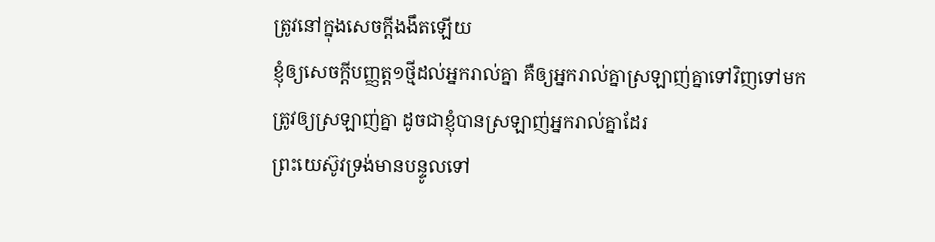ត្រូវនៅក្នុងសេចក្ដីងងឹតឡើយ
ខ្ញុំឲ្យសេចក្ដីបញ្ញត្ត១ថ្មីដល់អ្នករាល់គ្នា គឺឲ្យអ្នករាល់គ្នាស្រឡាញ់គ្នាទៅវិញទៅមក ត្រូវឲ្យស្រឡាញ់គ្នា ដូចជាខ្ញុំបានស្រឡាញ់អ្នករាល់គ្នាដែរ
ព្រះយេស៊ូវទ្រង់មានបន្ទូលទៅ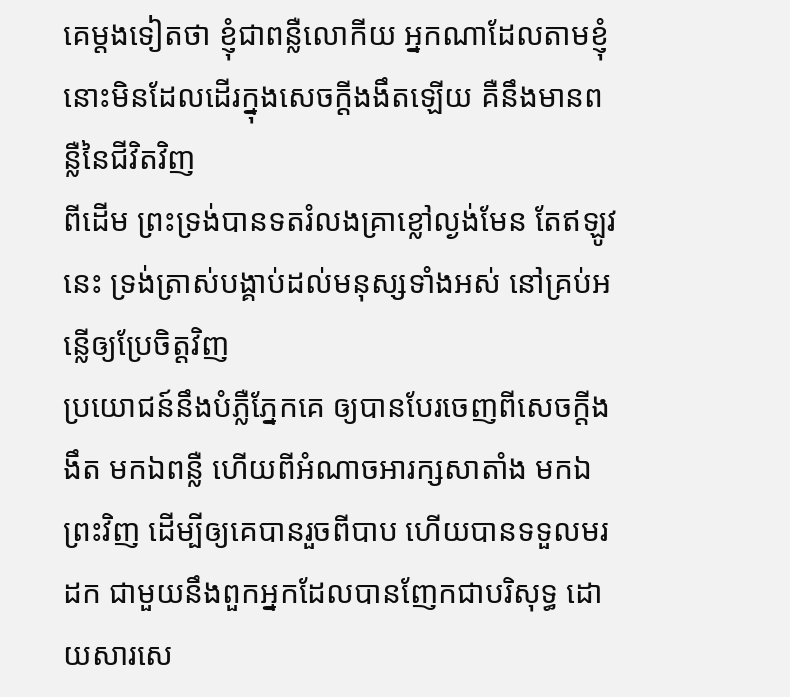គេម្តងទៀតថា ខ្ញុំជាពន្លឺលោកីយ អ្នកណាដែលតាមខ្ញុំ នោះមិនដែលដើរក្នុងសេចក្ដីងងឹតឡើយ គឺនឹងមានពន្លឺនៃជីវិតវិញ
ពីដើម ព្រះទ្រង់បានទតរំលងគ្រាខ្លៅល្ងង់មែន តែឥឡូវនេះ ទ្រង់ត្រាស់បង្គាប់ដល់មនុស្សទាំងអស់ នៅគ្រប់អន្លើឲ្យប្រែចិត្តវិញ
ប្រយោជន៍នឹងបំភ្លឺភ្នែកគេ ឲ្យបានបែរចេញពីសេចក្ដីងងឹត មកឯពន្លឺ ហើយពីអំណាចអារក្សសាតាំង មកឯព្រះវិញ ដើម្បីឲ្យគេបានរួចពីបាប ហើយបានទទួលមរដក ជាមួយនឹងពួកអ្នកដែលបានញែកជាបរិសុទ្ធ ដោយសារសេ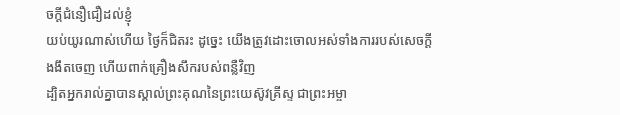ចក្ដីជំនឿជឿដល់ខ្ញុំ
យប់យូរណាស់ហើយ ថ្ងៃក៏ជិតរះ ដូច្នេះ យើងត្រូវដោះចោលអស់ទាំងការរបស់សេចក្ដីងងឹតចេញ ហើយពាក់គ្រឿងសឹករបស់ពន្លឺវិញ
ដ្បិតអ្នករាល់គ្នាបានស្គាល់ព្រះគុណនៃព្រះយេស៊ូវគ្រីស្ទ ជាព្រះអម្ចា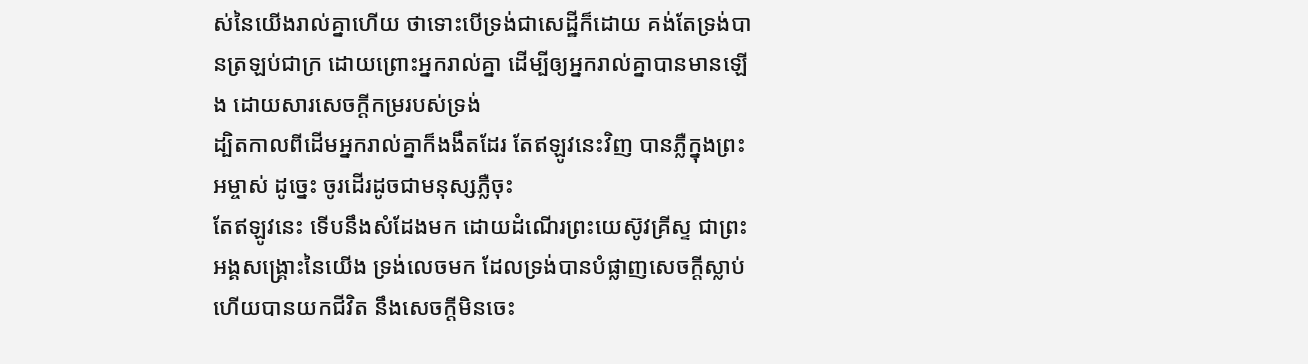ស់នៃយើងរាល់គ្នាហើយ ថាទោះបើទ្រង់ជាសេដ្ឋីក៏ដោយ គង់តែទ្រង់បានត្រឡប់ជាក្រ ដោយព្រោះអ្នករាល់គ្នា ដើម្បីឲ្យអ្នករាល់គ្នាបានមានឡើង ដោយសារសេចក្ដីកម្ររបស់ទ្រង់
ដ្បិតកាលពីដើមអ្នករាល់គ្នាក៏ងងឹតដែរ តែឥឡូវនេះវិញ បានភ្លឺក្នុងព្រះអម្ចាស់ ដូច្នេះ ចូរដើរដូចជាមនុស្សភ្លឺចុះ
តែឥឡូវនេះ ទើបនឹងសំដែងមក ដោយដំណើរព្រះយេស៊ូវគ្រីស្ទ ជាព្រះអង្គសង្គ្រោះនៃយើង ទ្រង់លេចមក ដែលទ្រង់បានបំផ្លាញសេចក្ដីស្លាប់ ហើយបានយកជីវិត នឹងសេចក្ដីមិនចេះ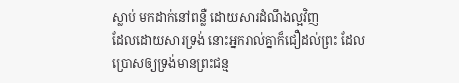ស្លាប់ មកដាក់នៅពន្លឺ ដោយសារដំណឹងល្អវិញ
ដែលដោយសារទ្រង់ នោះអ្នករាល់គ្នាក៏ជឿដល់ព្រះ ដែលប្រោសឲ្យទ្រង់មានព្រះជន្ម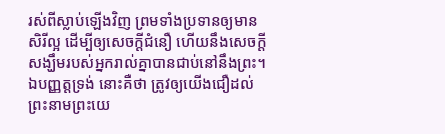រស់ពីស្លាប់ឡើងវិញ ព្រមទាំងប្រទានឲ្យមានសិរីល្អ ដើម្បីឲ្យសេចក្ដីជំនឿ ហើយនឹងសេចក្ដីសង្ឃឹមរបស់អ្នករាល់គ្នាបានជាប់នៅនឹងព្រះ។
ឯបញ្ញត្តទ្រង់ នោះគឺថា ត្រូវឲ្យយើងជឿដល់ព្រះនាមព្រះយេ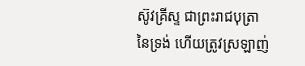ស៊ូវគ្រីស្ទ ជាព្រះរាជបុត្រានៃទ្រង់ ហើយត្រូវស្រឡាញ់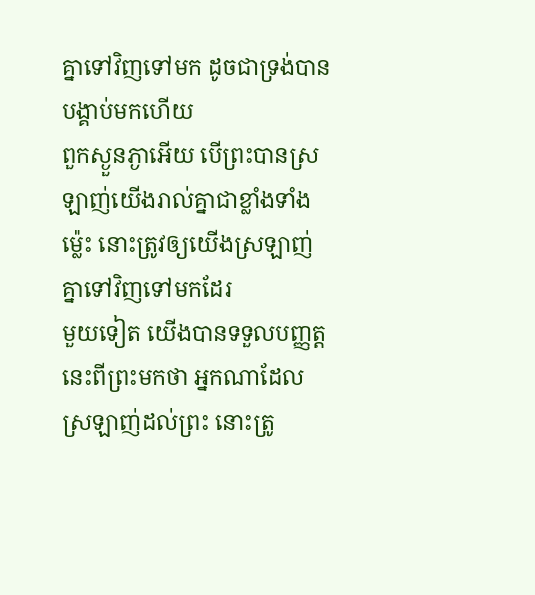គ្នាទៅវិញទៅមក ដូចជាទ្រង់បានបង្គាប់មកហើយ
ពួកស្ងួនភ្ងាអើយ បើព្រះបានស្រឡាញ់យើងរាល់គ្នាជាខ្លាំងទាំងម៉្លេះ នោះត្រូវឲ្យយើងស្រឡាញ់គ្នាទៅវិញទៅមកដែរ
មួយទៀត យើងបានទទួលបញ្ញត្តនេះពីព្រះមកថា អ្នកណាដែលស្រឡាញ់ដល់ព្រះ នោះត្រូ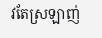វតែស្រឡាញ់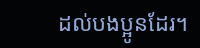ដល់បងប្អូនដែរ។